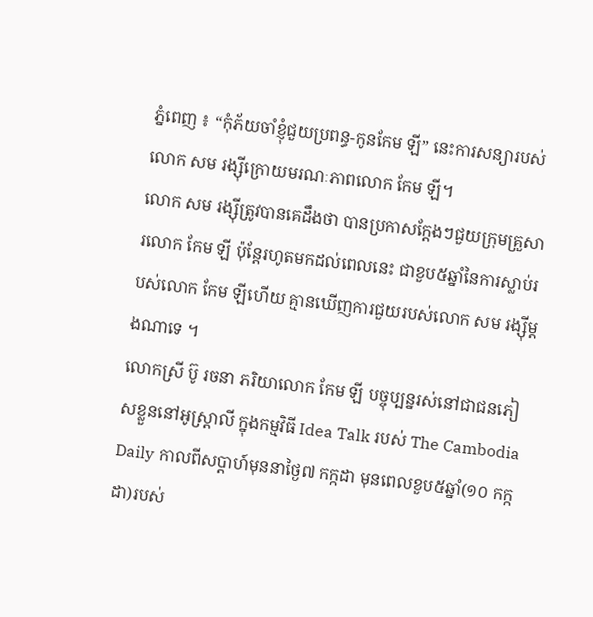ភ្នំពេញ ៖ “កុំភ័យចាំខ្ញុំជួយប្រពន្ធ-កូនកែម ឡី” នេះការសន្យារបស់លោក សម រង្ស៊ីក្រោយមរណៈភាពលោក កែម ឡី។
លោក សម រង្ស៊ីត្រូវបានគេដឹងថា បានប្រកាសក្តែងៗជួយក្រុមគ្រួសារលោក កែម ឡី ប៉ុន្តែរហូតមកដល់ពេលនេះ ជាខួប៥ឆ្នាំនៃការស្លាប់របស់លោក កែម ឡីហើយ គ្មានឃើញការជួយរបស់លោក សម រង្ស៊ីម្តងណាទេ ។
លោកស្រី ប៊ូ រចនា ភរិយាលោក កែម ឡី បច្ចុប្បន្នរស់នៅជាជនភៀសខ្លួននៅអូស្ត្រាលី ក្នុងកម្មវិធី Idea Talk របស់ The Cambodia Daily កាលពីសប្តាហ៍មុននាថ្ងៃ៧ កក្កដា មុនពេលខួប៥ឆ្នាំ(១០ កក្កដា)របស់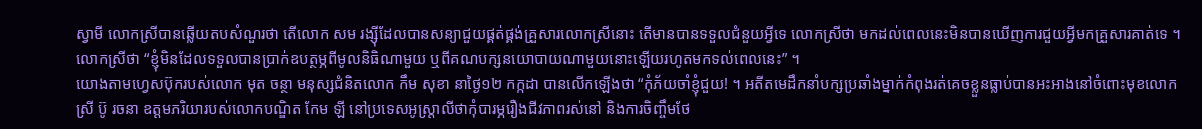ស្វាមី លោកស្រីបានឆ្លើយតបសំណួរថា តើលោក សម រង្ស៊ីដែលបានសន្យាជួយផ្គត់ផ្គង់គ្រួសារលោកស្រីនោះ តើមានបានទទួលជំនួយអ្វីទេ លោកស្រីថា មកដល់ពេលនេះមិនបានឃើញការជួយអ្វីមកគ្រួសារគាត់ទេ ។ លោកស្រីថា “ខ្ញុំមិនដែលទទួលបានប្រាក់ឧបត្ថម្ភពីមូលនិធិណាមួយ ឬពីគណបក្សនយោបាយណាមួយនោះឡើយរហូតមកទល់ពេលនេះ” ។
យោងតាមហ្វេសប៊ុករបស់លោក មុត ចន្ថា មនុស្សជំនិតលោក កឹម សុខា នាថ្ងៃ១២ កក្កដា បានលើកឡើងថា “កុំភ័យចាំខ្ញុំជួយ! ។ អតីតមេដឹកនាំបក្សប្រឆាំងម្នាក់កំពុងរត់គេចខ្លួនធ្លាប់បានអះអាងនៅចំពោះមុខលោកស្រី ប៊ូ រចនា ឧត្តមភរិយារបស់លោកបណ្ឌិត កែម ឡី នៅប្រទេសអូស្រ្តាលីថាកុំបារម្ភរឿងជីវភាពរស់នៅ និងការចិញ្ចឹមថែ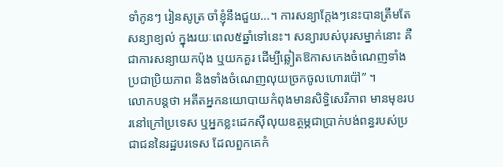ទាំកូនៗ រៀនសូត្រ ចាំខ្ញុំនឹងជួយ…។ ការសន្យាក្តែងៗនេះបានត្រឹមតែសន្យាខ្យល់ ក្នុងរយៈពេល៥ឆ្នាំទៅនេះ។ សន្យារបស់បុរសម្នាក់នោះ គឺជាការសន្យាយកប៉ុង ឬយកគួរ ដើម្បីឆ្លៀតឱកាសកេងចំណេញទាំងប្រជាប្រិយភាព និងទាំងចំណេញលុយច្រកចូលហោរប៉ៅ” ។
លោកបន្តថា អតីតអ្នកនយោបាយកំពុងមានសិទ្ធិសេរីភាព មានមុខរបរនៅក្រៅប្រទេស ឬអ្នកខ្លះដេកស៊ីលុយឧត្ថម្ភជាប្រាក់បង់ពន្ធរបស់ប្រជាជននៃរដ្ឋបរទេស ដែលពួកគេកំ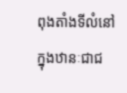ពុងតាំងទីលំនៅក្នុងឋានៈជាជ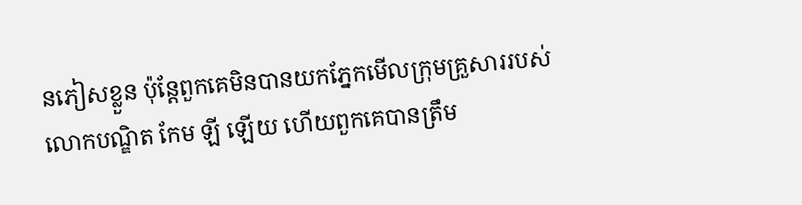នភៀសខ្លួន ប៉ុន្តែពួកគេមិនបានយកភ្នែកមើលក្រុមគ្រួសាររបស់លោកបណ្ឌិត កែម ឡី ឡើយ ហើយពួកគេបានត្រឹម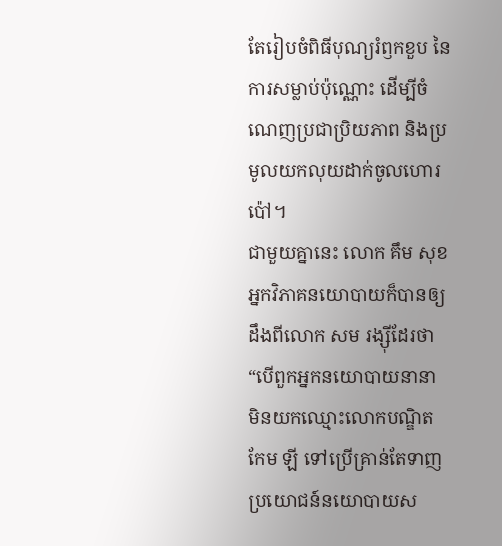តែរៀបចំពិធីបុណ្យរំឭកខួប នៃការសម្លាប់ប៉ុណ្ណោះ ដើម្បីចំណេញប្រជាប្រិយភាព និងប្រមូលយកលុយដាក់ចូលហោរប៉ៅ។
ជាមួយគ្នានេះ លោក គឹម សុខ អ្នកវិភាគនយោបាយក៏បានឲ្យដឹងពីលោក សម រង្ស៊ីដែរថា “បើពួកអ្នកនយោបាយនានា មិនយកឈ្មោះលោកបណ្ឌិត កែម ឡី ទៅប្រើគ្រាន់តែទាញប្រយោជន៍នយោបាយស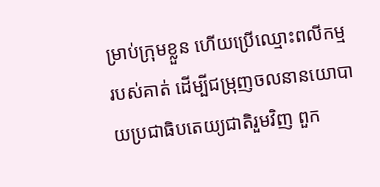ម្រាប់ក្រុមខ្លួន ហើយប្រើឈ្មោះពលីកម្មរបស់គាត់ ដើម្បីជម្រុញចលនានយោបាយប្រជាធិបតេយ្យជាតិរួមវិញ ពួក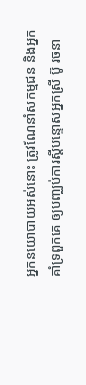អ្នកនយោបាយអស់នោះ ត្រូវណែនាំសកម្មជន និងអ្នកគាំទ្រពួកគេ ឲ្យបញ្ឈប់ការស្ដីបន្ទោសអ្នកស្រី ប៊ូ រចនា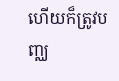ហើយក៏ត្រូវបញ្ឈ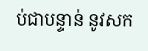ប់ជាបន្ទាន់ នូវសក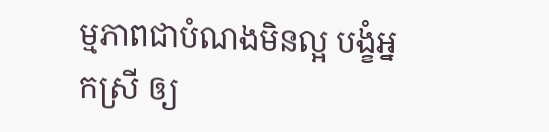ម្មភាពជាបំណងមិនល្អ បង្ខំអ្នកស្រី ឲ្យ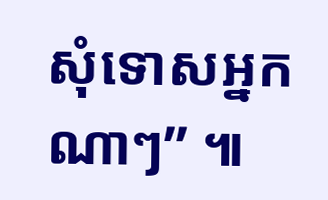សុំទោសអ្នកណាៗ” ៕